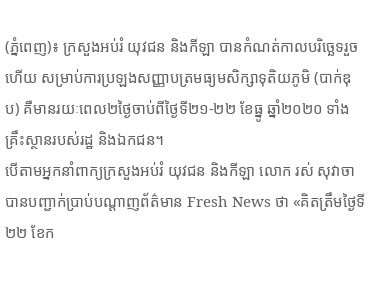(ភ្នំពេញ)៖ ក្រសួងអប់រំ យុវជន និងកីឡា បានកំណត់កាលបរិច្ឆេទរួចហើយ សម្រាប់ការប្រឡងសញ្ញាបត្រមធ្យមសិក្សាទុតិយភូមិ (បាក់ឌុប) គឺមានរយៈពេល២ថ្ងៃចាប់ពីថ្ងៃទី២១-២២ ខែធ្នូ ឆ្នាំ២០២០ ទាំងគ្រឹះស្ថានរបស់រដ្ឋ និងឯកជន។
បើតាមអ្នកនាំពាក្យក្រសួងអប់រំ យុវជន និងកីឡា លោក រស់ សុវាចា បានបញ្ជាក់ប្រាប់បណ្តាញព័ត៌មាន Fresh News ថា «គិតត្រឹមថ្ងៃទី២២ ខែក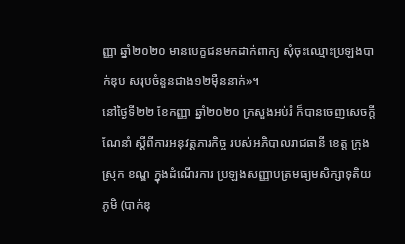ញ្ញា ឆ្នាំ២០២០ មានបេក្ខជនមកដាក់ពាក្យ សុំចុះឈ្មោះប្រឡងបាក់ឌុប សរុបចំនួនជាង១២ម៉ឺននាក់»។
នៅថ្ងៃទី២២ ខែកញ្ញា ឆ្នាំ២០២០ ក្រសួងអប់រំ ក៏បានចេញសេចក្ដីណែនាំ ស្ដីពីការអនុវត្តភារកិច្ច របស់អភិបាលរាជធានី ខេត្ត ក្រុង ស្រុក ខណ្ឌ ក្នុងដំណើរការ ប្រឡងសញ្ញាបត្រមធ្យមសិក្សាទុតិយភូមិ (បាក់ឌុ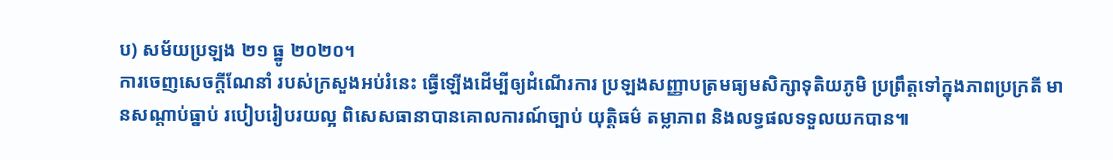ប) សម័យប្រឡង ២១ ធ្នូ ២០២០។
ការចេញសេចក្តីណែនាំ របស់ក្រសួងអប់រំនេះ ធ្វើឡើងដើម្បីឲ្យដំណើរការ ប្រឡងសញ្ញាបត្រមធ្យមសិក្សាទុតិយភូមិ ប្រព្រឹត្តទៅក្នុងភាពប្រក្រតី មានសណ្ដាប់ធ្នាប់ របៀបរៀបរយល្អ ពិសេសធានាបានគោលការណ៍ច្បាប់ យុត្តិធម៌ តម្លាភាព និងលទ្ធផលទទួលយកបាន៕